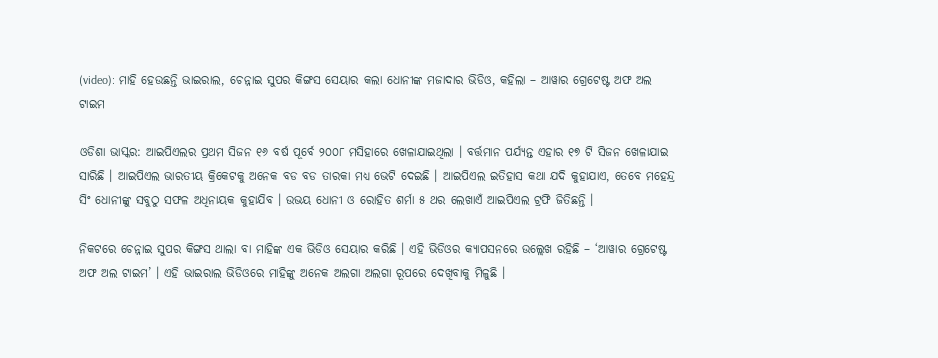(video): ମାହି ହେଉଛନ୍ତି ଭାଇରାଲ, ଚେନ୍ନାଇ ସୁପର କିଙ୍ଗସ ସେୟାର କଲା ଧୋନୀଙ୍କ ମଜାଦାର ଭିଡିଓ, କହିଲା – ଆୱାର ଗ୍ରେଟେଷ୍ଟ ଅଫ ଅଲ ଟାଇମ

ଓଡିଶା ଭାସ୍କର: ଆଇପିଏଲର ପ୍ରଥମ ସିଜନ ୧୬ ବର୍ଷ ପୂର୍ବେ ୨୦୦୮ ମସିହାରେ ଖେଳାଯାଇଥିଲା । ବର୍ତ୍ତମାନ ପର୍ଯ୍ୟନ୍ତ ଏହାର ୧୭ ଟି ସିଜନ ଖେଳାଯାଇ ସାରିଛି । ଆଇପିଏଲ ଭାରତୀୟ କ୍ରିକେଟକୁ ଅନେକ ବଡ ବଡ ତାରକା ମଧ୍ୟ ଭେଟି ଦେଇଛି । ଆଇପିଏଲ ଇତିହାସ କଥା ଯଦି କୁହାଯାଏ, ତେବେ ମହେନ୍ଦ୍ର ସିଂ ଧୋନୀଙ୍କୁ ସବୁଠୁ ସଫଳ ଅଧିନାୟକ କୁହାଯିବ । ଉଭୟ ଧୋନୀ ଓ ରୋହିତ ଶର୍ମା ୫ ଥର ଲେଖାଏଁ ଆଇପିଏଲ ଟ୍ରଫି ଜିତିଛନ୍ତି ।

ନିକଟରେ ଚେନ୍ନାଇ ସୁପର କିଙ୍ଗସ ଥାଲା ବା ମାହିଙ୍କ ଏକ ଭିଡିଓ ସେୟାର କରିଛି । ଏହି ଭିଡିଓର କ୍ୟାପସନରେ ଉଲ୍ଲେଖ ରହିଛି – ‘ଆୱାର ଗ୍ରେଟେଷ୍ଟ ଅଫ ଅଲ ଟାଇମ’ । ଏହି ଭାଇରାଲ ଭିଡିଓରେ ମାହିଙ୍କୁ ଅନେକ ଅଲଗା ଅଲଗା ରୂପରେ ଦେଖିବାକୁ ମିଳୁଛି ।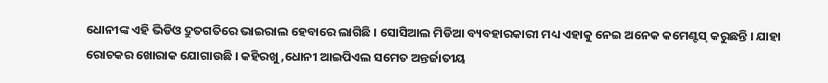ଧୋନୀଙ୍କ ଏହି ଭିଡିଓ ଦ୍ରୁତଗତିରେ ଭାଇରାଲ ହେବାରେ ଲାଗିଛି । ସୋସିଆଲ ମିଡିଆ ବ୍ୟବହାରକାରୀ ମଧ୍ୟ ଏହାକୁ ନେଇ ଅନେକ କମେଣ୍ଟସ୍ କରୁଛନ୍ତି । ଯାହା ରୋଚକର ଖୋରାକ ଯୋଗାଉଛି । କହିରଖୁ ,ଧୋନୀ ଆଇପିଏଲ ସମେତ ଅନ୍ତର୍ଜାତୀୟ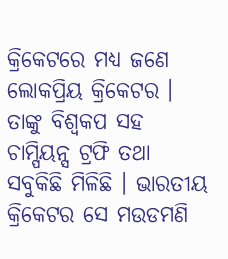କ୍ରିକେଟରେ ମଧ୍ୟ ଜଣେ ଲୋକପ୍ରିୟ କ୍ରିକେଟର । ତାଙ୍କୁ ବିଶ୍ୱକପ ସହ ଚାମ୍ପିୟନ୍ସ ଟ୍ରଫି ତଥା ସବୁକିଛି ମିଳିଛି । ଭାରତୀୟ କ୍ରିକେଟର ସେ ମଉଡମଣି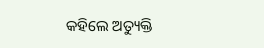କହିଲେ ଅତ୍ୟୁକ୍ତି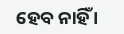ହେବ ନାହିଁ ।